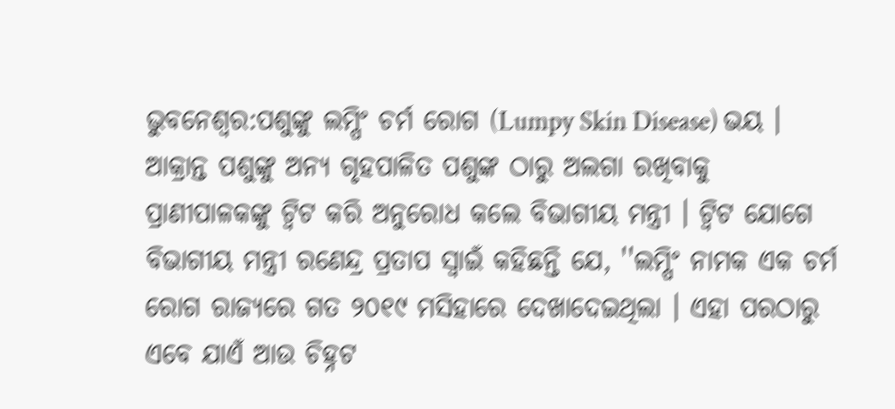ଭୁବନେଶ୍ବର:ପଶୁଙ୍କୁ ଲମ୍ପିଂ ଚର୍ମ ରୋଗ (Lumpy Skin Disease) ଭୟ । ଆକ୍ରାନ୍ତ ପଶୁଙ୍କୁ ଅନ୍ୟ ଗୃହପାଳିତ ପଶୁଙ୍କ ଠାରୁ ଅଲଗା ରଖିବାକୁ ପ୍ରାଣୀପାଳକଙ୍କୁ ଟ୍ବିଟ କରି ଅନୁରୋଧ କଲେ ବିଭାଗୀୟ ମନ୍ତ୍ରୀ । ଟ୍ବିଟ ଯୋଗେ ବିଭାଗୀୟ ମନ୍ତ୍ରୀ ରଣେନ୍ଦ୍ର ପ୍ରତାପ ସ୍ବାଇଁ କହିଛନ୍ତି ଯେ, ''ଲମ୍ପିଂ ନାମକ ଏକ ଚର୍ମ ରୋଗ ରାଜ୍ୟରେ ଗତ ୨୦୧୯ ମସିହାରେ ଦେଖାଦେଇଥିଲା । ଏହା ପରଠାରୁ ଏବେ ଯାଏଁ ଆଉ ଚିହ୍ନଟ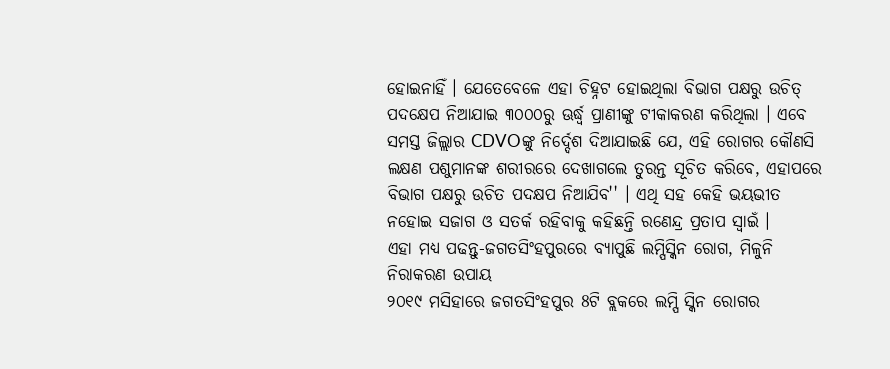ହୋଇନାହିଁ । ଯେତେବେଳେ ଏହା ଚିହ୍ନଟ ହୋଇଥିଲା ବିଭାଗ ପକ୍ଷରୁ ଉଚିତ୍ ପଦକ୍ଷେପ ନିଆଯାଇ ୩୦୦୦ରୁ ଊର୍ଦ୍ଧ୍ବ ପ୍ରାଣୀଙ୍କୁ ଟୀକାକରଣ କରିଥିଲା । ଏବେ ସମସ୍ତ ଜିଲ୍ଲାର CDVOଙ୍କୁ ନିର୍ଦ୍ଦେଶ ଦିଆଯାଇଛି ଯେ, ଏହି ରୋଗର କୌଣସି ଲକ୍ଷଣ ପଶୁମାନଙ୍କ ଶରୀରରେ ଦେଖାଗଲେ ତୁରନ୍ତ ସୂଚିତ କରିବେ, ଏହାପରେ ବିଭାଗ ପକ୍ଷରୁ ଉଚିତ ପଦକ୍ଷପ ନିଆଯିବ'' । ଏଥି ସହ କେହି ଭୟଭୀତ ନହୋଇ ସଜାଗ ଓ ସତର୍କ ରହିବାକୁ କହିଛନ୍ତି ରଣେନ୍ଦ୍ର ପ୍ରତାପ ସ୍ବାଇଁ ।
ଏହା ମଧ୍ୟ ପଢନ୍ତୁ-ଜଗତସିଂହପୁରରେ ବ୍ୟାପୁଛି ଲମ୍ପିସ୍କିନ ରୋଗ, ମିଳୁନି ନିରାକରଣ ଉପାୟ
୨୦୧୯ ମସିହାରେ ଜଗତସିଂହପୁର 8ଟି ବ୍ଲକରେ ଲମ୍ପି ସ୍କିନ ରୋଗର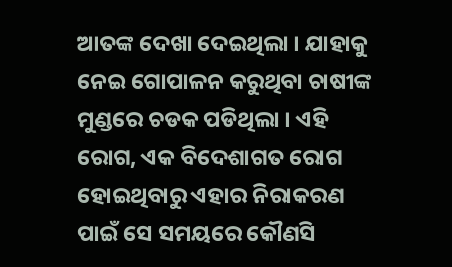ଆତଙ୍କ ଦେଖା ଦେଇଥିଲା । ଯାହାକୁ ନେଇ ଗୋପାଳନ କରୁଥିବା ଚାଷୀଙ୍କ ମୁଣ୍ଡରେ ଚଡକ ପଡିଥିଲା । ଏହି ରୋଗ, ଏକ ବିଦେଶାଗତ ରୋଗ ହୋଇଥିବାରୁ ଏହାର ନିରାକରଣ ପାଇଁ ସେ ସମୟରେ କୌଣସି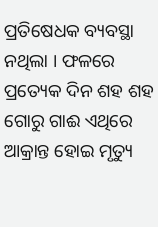ପ୍ରତିଷେଧକ ବ୍ୟବସ୍ଥା ନଥିଲା । ଫଳରେ ପ୍ରତ୍ୟେକ ଦିନ ଶହ ଶହ ଗୋରୁ ଗାଈ ଏଥିରେ ଆକ୍ରାନ୍ତ ହୋଇ ମୃତ୍ୟୁ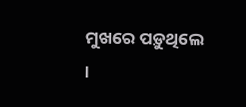ମୁଖରେ ପଡ଼ୁଥିଲେ ।